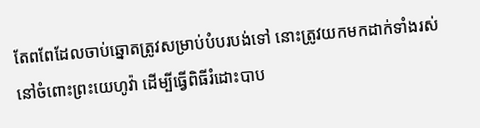តែពពែដែលចាប់ឆ្នោតត្រូវសម្រាប់បំបរបង់ទៅ នោះត្រូវយកមកដាក់ទាំងរស់នៅចំពោះព្រះយេហូវ៉ា ដើម្បីធ្វើពិធីរំដោះបាប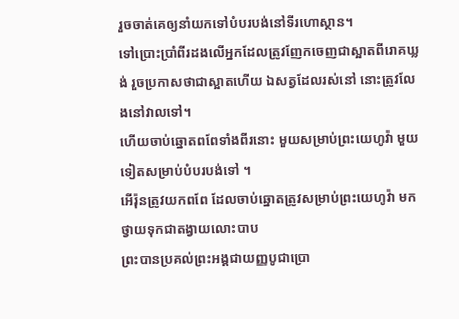រួចចាត់គេឲ្យនាំយកទៅបំបរបង់នៅទីរហោស្ថាន។
ទៅប្រោះប្រាំពីរដងលើអ្នកដែលត្រូវញែកចេញជាស្អាតពីរោគឃ្លង់ រួចប្រកាសថាជាស្អាតហើយ ឯសត្វដែលរស់នៅ នោះត្រូវលែងនៅវាលទៅ។
ហើយចាប់ឆ្នោតពពែទាំងពីរនោះ មួយសម្រាប់ព្រះយេហូវ៉ា មួយទៀតសម្រាប់បំបរបង់ទៅ ។
អើរ៉ុនត្រូវយកពពែ ដែលចាប់ឆ្នោតត្រូវសម្រាប់ព្រះយេហូវ៉ា មកថ្វាយទុកជាតង្វាយលោះបាប
ព្រះបានប្រគល់ព្រះអង្គជាយញ្ញបូជាប្រោ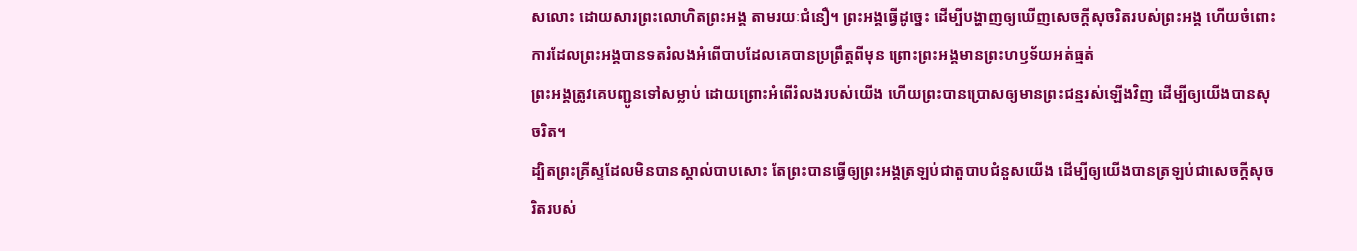សលោះ ដោយសារព្រះលោហិតព្រះអង្គ តាមរយៈជំនឿ។ ព្រះអង្គធ្វើដូច្នេះ ដើម្បីបង្ហាញឲ្យឃើញសេចក្តីសុចរិតរបស់ព្រះអង្គ ហើយចំពោះការដែលព្រះអង្គបានទតរំលងអំពើបាបដែលគេបានប្រព្រឹត្តពីមុន ព្រោះព្រះអង្គមានព្រះហឫទ័យអត់ធ្មត់
ព្រះអង្គត្រូវគេបញ្ជូនទៅសម្លាប់ ដោយព្រោះអំពើរំលងរបស់យើង ហើយព្រះបានប្រោសឲ្យមានព្រះជន្មរស់ឡើងវិញ ដើម្បីឲ្យយើងបានសុចរិត។
ដ្បិតព្រះគ្រីស្ទដែលមិនបានស្គាល់បាបសោះ តែព្រះបានធ្វើឲ្យព្រះអង្គត្រឡប់ជាតួបាបជំនួសយើង ដើម្បីឲ្យយើងបានត្រឡប់ជាសេចក្តីសុចរិតរបស់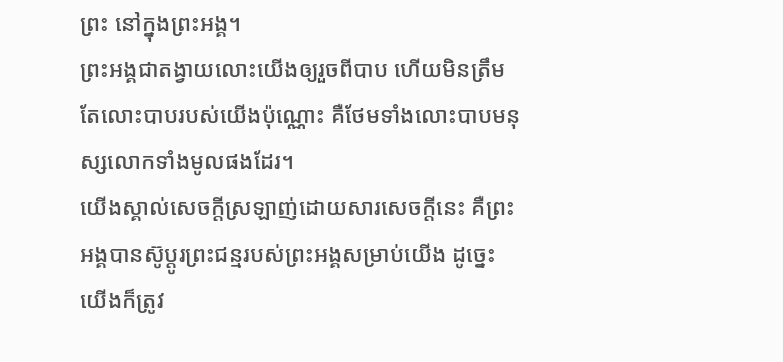ព្រះ នៅក្នុងព្រះអង្គ។
ព្រះអង្គជាតង្វាយលោះយើងឲ្យរួចពីបាប ហើយមិនត្រឹមតែលោះបាបរបស់យើងប៉ុណ្ណោះ គឺថែមទាំងលោះបាបមនុស្សលោកទាំងមូលផងដែរ។
យើងស្គាល់សេចក្ដីស្រឡាញ់ដោយសារសេចក្ដីនេះ គឺព្រះអង្គបានស៊ូប្តូរព្រះជន្មរបស់ព្រះអង្គសម្រាប់យើង ដូច្នេះ យើងក៏ត្រូវ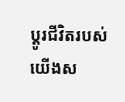ប្តូរជីវិតរបស់យើងស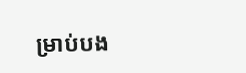ម្រាប់បង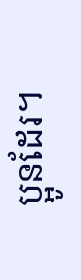ប្អូនដែរ។